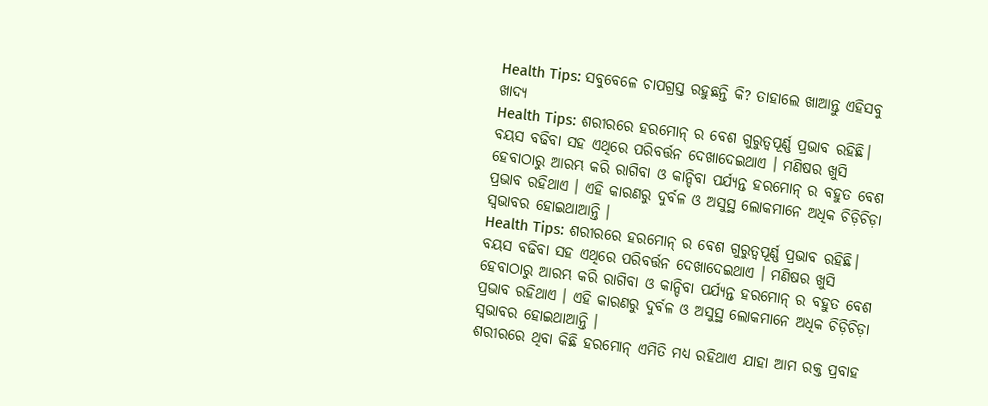Health Tips: ସବୁବେଳେ ଚାପଗ୍ରସ୍ତ ରହୁଛନ୍ତି କି? ତାହାଲେ ଖାଆନ୍ତୁ ଏହିସବୁ ଖାଦ୍ୟ
Health Tips: ଶରୀରରେ ହରମୋନ୍ ର ବେଶ ଗୁରୁତ୍ବପୂର୍ଣ୍ଣ ପ୍ରଭାବ ରହିଛି। ବୟସ ବଢିବା ସହ ଏଥିରେ ପରିବର୍ତ୍ତନ ଦେଖାଦେଇଥାଏ । ମଣିଷର ଖୁସି ହେବାଠାରୁ ଆରମ୍ଭ କରି ରାଗିବା ଓ କାନ୍ଦିବା ପର୍ଯ୍ୟନ୍ତ ହରମୋନ୍ ର ବହୁତ ବେଶ ପ୍ରଭାବ ରହିଥାଏ । ଏହି କାରଣରୁ ଦୁର୍ବଳ ଓ ଅସୁସ୍ଥ ଲୋକମାନେ ଅଧିକ ଚିଡ଼ିଚିଡ଼ା ସ୍ବଭାବର ହୋଇଥାଆନ୍ତି ।
Health Tips: ଶରୀରରେ ହରମୋନ୍ ର ବେଶ ଗୁରୁତ୍ବପୂର୍ଣ୍ଣ ପ୍ରଭାବ ରହିଛି। ବୟସ ବଢିବା ସହ ଏଥିରେ ପରିବର୍ତ୍ତନ ଦେଖାଦେଇଥାଏ । ମଣିଷର ଖୁସି ହେବାଠାରୁ ଆରମ୍ଭ କରି ରାଗିବା ଓ କାନ୍ଦିବା ପର୍ଯ୍ୟନ୍ତ ହରମୋନ୍ ର ବହୁତ ବେଶ ପ୍ରଭାବ ରହିଥାଏ । ଏହି କାରଣରୁ ଦୁର୍ବଳ ଓ ଅସୁସ୍ଥ ଲୋକମାନେ ଅଧିକ ଚିଡ଼ିଚିଡ଼ା ସ୍ବଭାବର ହୋଇଥାଆନ୍ତି ।
ଶରୀରରେ ଥିବା କିଛି ହରମୋନ୍ ଏମିତି ମଧ୍ୟ ରହିଥାଏ ଯାହା ଆମ ରକ୍ତ ପ୍ରବାହ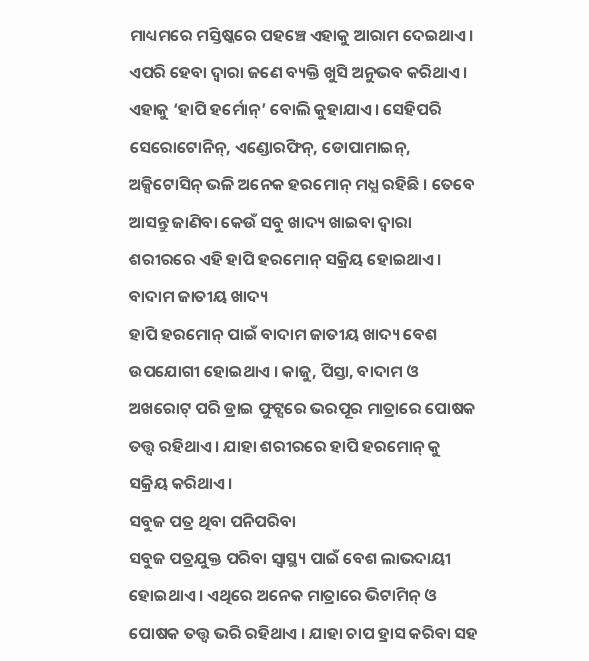ମାଧ୍ୟମରେ ମସ୍ତିଷ୍କରେ ପହଞ୍ଚେ ଏହାକୁ ଆରାମ ଦେଇଥାଏ। ଏପରି ହେବା ଦ୍ବାରା ଜଣେ ବ୍ୟକ୍ତି ଖୁସି ଅନୁଭବ କରିଥାଏ। ଏହାକୁ ‘ହାପି ହର୍ମୋନ୍’ ବୋଲି କୁହାଯାଏ। ସେହିପରି ସେରୋଟୋନିନ୍, ଏଣ୍ଡୋରଫିନ୍, ଡୋପାମାଇନ୍, ଅକ୍ସିଟୋସିନ୍ ଭଳି ଅନେକ ହରମୋନ୍ ମଧ୍ଯ ରହିଛି । ତେବେ ଆସନ୍ତୁ ଜାଣିବା କେଉଁ ସବୁ ଖାଦ୍ୟ ଖାଇବା ଦ୍ୱାରା ଶରୀରରେ ଏହି ହାପି ହରମୋନ୍ ସକ୍ରିୟ ହୋଇଥାଏ।
ବାଦାମ ଜାତୀୟ ଖାଦ୍ୟ
ହାପି ହରମୋନ୍ ପାଇଁ ବାଦାମ ଜାତୀୟ ଖାଦ୍ୟ ବେଶ ଉପଯୋଗୀ ହୋଇଥାଏ । କାଜୁ, ପିସ୍ତା, ବାଦାମ ଓ ଅଖରୋଟ୍ ପରି ଡ୍ରାଇ ଫୁଟ୍ସରେ ଭରପୂର ମାତ୍ରାରେ ପୋଷକ ତତ୍ତ୍ବ ରହିଥାଏ । ଯାହା ଶରୀରରେ ହାପି ହରମୋନ୍ କୁ ସକ୍ରିୟ କରିଥାଏ ।
ସବୁଜ ପତ୍ର ଥିବା ପନିପରିବା
ସବୁଜ ପତ୍ରଯୁକ୍ତ ପରିବା ସ୍ବାସ୍ଥ୍ୟ ପାଇଁ ବେଶ ଲାଭଦାୟୀ ହୋଇଥାଏ । ଏଥିରେ ଅନେକ ମାତ୍ରାରେ ଭିଟାମିନ୍ ଓ ପୋଷକ ତତ୍ତ୍ବ ଭରି ରହିଥାଏ । ଯାହା ଚାପ ହ୍ରାସ କରିବା ସହ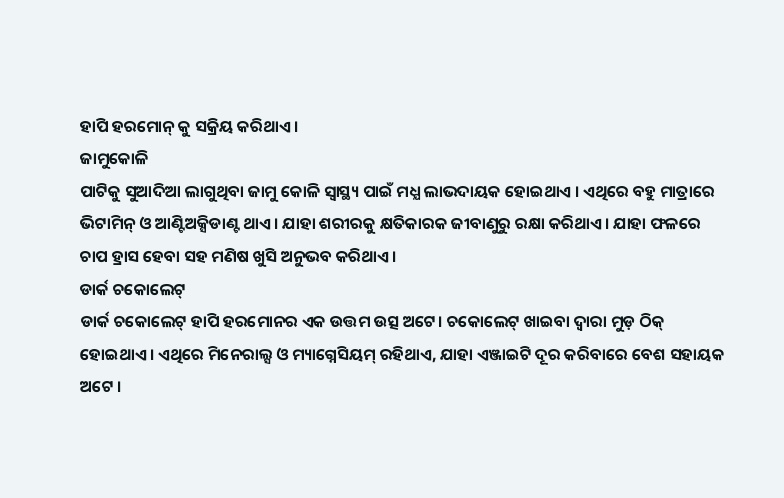ହାପି ହରମୋନ୍ କୁ ସକ୍ରିୟ କରିଥାଏ ।
ଜାମୁକୋଳି
ପାଟିକୁ ସୁଆଦିଆ ଲାଗୁଥିବା ଜାମୁ କୋଳି ସ୍ୱାସ୍ଥ୍ୟ ପାଇଁ ମଧ୍ଯ ଲାଭଦାୟକ ହୋଇଥାଏ । ଏଥିରେ ବହୁ ମାତ୍ରାରେ ଭିଟାମିନ୍ ଓ ଆଣ୍ଟିଅକ୍ସିଡାଣ୍ଟ ଥାଏ। ଯାହା ଶରୀରକୁ କ୍ଷତିକାରକ ଜୀବାଣୁରୁ ରକ୍ଷା କରିଥାଏ। ଯାହା ଫଳରେ ଚାପ ହ୍ରାସ ହେବା ସହ ମଣିଷ ଖୁସି ଅନୁଭବ କରିଥାଏ ।
ଡାର୍କ ଚକୋଲେଟ୍
ଡାର୍କ ଚକୋଲେଟ୍ ହାପି ହରମୋନର ଏକ ଉତ୍ତମ ଉତ୍ସ ଅଟେ। ଚକୋଲେଟ୍ ଖାଇବା ଦ୍ବାରା ମୁଡ଼ ଠିକ୍ ହୋଇଥାଏ । ଏଥିରେ ମିନେରାଲ୍ସ ଓ ମ୍ୟାଗ୍ନେସିୟମ୍ ରହିଥାଏ, ଯାହା ଏଞ୍ଜାଇଟି ଦୂର କରିବାରେ ବେଶ ସହାୟକ ଅଟେ ।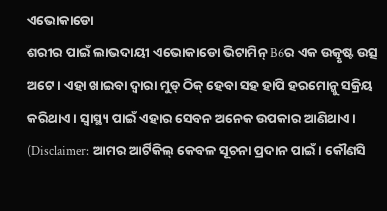ଏଭୋକାଡୋ
ଶରୀର ପାଇଁ ଲାଭଦାୟୀ ଏଭୋକାଡୋ ଭିଟାମିନ୍ B6ର ଏକ ଉତ୍କୃଷ୍ଟ ଉତ୍ସ ଅଟେ। ଏହା ଖାଇବା ଦ୍ବାରା ମୁଡ୍ ଠିକ୍ ହେବା ସହ ହାପି ହରମୋନ୍କୁ ସକ୍ରିୟ କରିଥାଏ। ସ୍ୱାସ୍ଥ୍ୟ ପାଇଁ ଏହାର ସେବନ ଅନେକ ଉପକାର ଆଣିଥାଏ।
(Disclaimer: ଆମର ଆର୍ଟିକିଲ୍ କେବଳ ସୂଚନା ପ୍ରଦାନ ପାଇଁ। କୌଣସି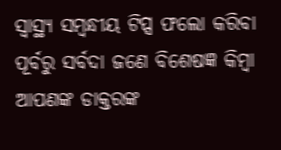ସ୍ୱାସ୍ଥ୍ୟ ସମ୍ବନ୍ଧୀୟ ଟିପ୍ସ ଫଲୋ କରିବା ପୂର୍ବରୁ ସର୍ବଦା ଜଣେ ବିଶେଷଜ୍ଞ କିମ୍ବା ଆପଣଙ୍କ ଡାକ୍ତରଙ୍କ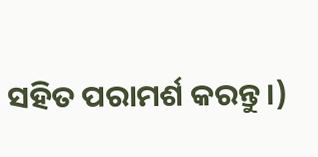ସହିତ ପରାମର୍ଶ କରନ୍ତୁ ।)